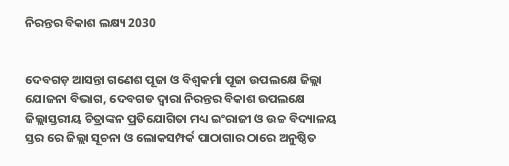ନିରନ୍ତର ବିକାଶ ଲକ୍ଷ୍ୟ 2030


ଦେବଗଡ଼ ଆସନ୍ତା ଗଣେଶ ପୂଜା ଓ ବିଶ୍ଵକର୍ମା ପୂଜା ଉପଲକ୍ଷେ ଜିଲ୍ଲା ଯୋଜନା ବିଭାଗ, ଦେବଗଡ ଦ୍ଵାରା ନିରନ୍ତର ବିକାଶ ଉପଲକ୍ଷେ ଜିଲ୍ଲାସ୍ତରୀୟ ଚିତ୍ରାଙ୍କନ ପ୍ରତିଯୋଗିତା ମଧ୍ୟ ଇଂରାଜୀ ଓ ଉଚ୍ଚ ବିଦ୍ୟାଳୟ ସ୍ତର ରେ ଜିଲ୍ଲା ସୂଚନା ଓ ଲୋକସମ୍ପର୍କ ପାଠାଗାର ଠାରେ ଅନୁଷ୍ଠିତ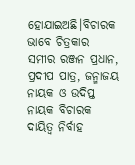ହୋଯାଇଅଛି।ବିଚାରକ ଭାବେ ଚିତ୍ରକାର ସମୀର ରଞ୍ଜନ ପ୍ରଧାନ, ପ୍ରଦୀପ ପାତ୍ର, ଜନ୍ମାଜୟ ନାୟକ ଓ ଉଦିପ୍ତ ନାୟକ ବିଚାରକ ଦାୟିତ୍ୱ ନିର୍ବାହ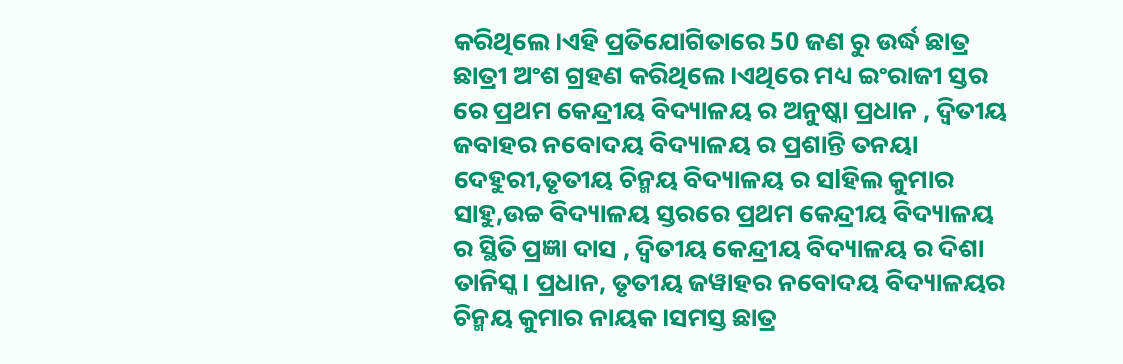କରିଥିଲେ।ଏହି ପ୍ରତିଯୋଗିତାରେ 50 ଜଣ ରୁ ଉର୍ଦ୍ଧ ଛାତ୍ର ଛାତ୍ରୀ ଅଂଶ ଗ୍ରହଣ କରିଥିଲେ।ଏଥିରେ ମଧ୍ୟ ଇଂରାଜୀ ସ୍ତର ରେ ପ୍ରଥମ କେନ୍ଦ୍ରୀୟ ବିଦ୍ୟାଳୟ ର ଅନୁଷ୍କା ପ୍ରଧାନ , ଦ୍ଵିତୀୟ ଜବାହର ନବୋଦୟ ବିଦ୍ୟାଳୟ ର ପ୍ରଶାନ୍ତି ତନୟା ଦେହୁରୀ,ତୃତୀୟ ଚିନ୍ମୟ ବିଦ୍ୟାଳୟ ର ସlହିଲ କୁମାର ସାହୁ,ଉଚ୍ଚ ବିଦ୍ୟାଳୟ ସ୍ତରରେ ପ୍ରଥମ କେନ୍ଦ୍ରୀୟ ବିଦ୍ୟାଳୟ ର ସ୍ଥିତି ପ୍ରଜ୍ଞା ଦାସ , ଦ୍ୱିତୀୟ କେନ୍ଦ୍ରୀୟ ବିଦ୍ୟାଳୟ ର ଦିଶା ତାନିସ୍କ। ପ୍ରଧାନ, ତୃତୀୟ ଜୱାହର ନବୋଦୟ ବିଦ୍ୟାଳୟର ଚିନ୍ମୟ କୁମାର ନାୟକ।ସମସ୍ତ ଛାତ୍ର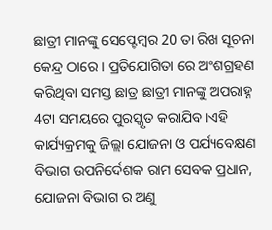ଛାତ୍ରୀ ମାନଙ୍କୁ ସେପ୍ଟେମ୍ବର 20 ତା ରିଖ ସୂଚନା କେନ୍ଦ୍ର ଠାରେ । ପ୍ରତିଯୋଗିତା ରେ ଅଂଶଗ୍ରହଣ କରିଥିବା ସମସ୍ତ ଛାତ୍ର ଛାତ୍ରୀ ମାନଙ୍କୁ ଅପରାହ୍ନ 4ଟା ସମୟରେ ପୁରସ୍କୃତ କରାଯିବ।ଏହି କାର୍ଯ୍ୟକ୍ରମକୁ ଜିଲ୍ଲା ଯୋଜନା ଓ ପର୍ଯ୍ୟବେକ୍ଷଣ ବିଭାଗ ଉପନିର୍ଦେଶକ ରାମ ସେବକ ପ୍ରଧାନ, ଯୋଜନା ବିଭାଗ ର ଅଣୁ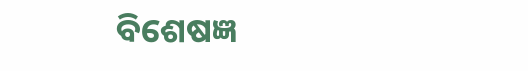ବିଶେଷଜ୍ଞ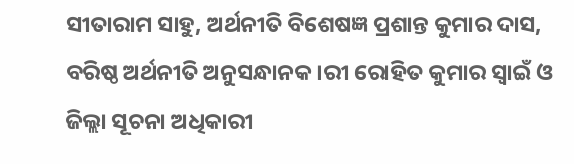ସୀତାରାମ ସାହୁ, ଅର୍ଥନୀତି ବିଶେଷଜ୍ଞ ପ୍ରଶାନ୍ତ କୁମାର ଦାସ, ବରିଷ୍ଠ ଅର୍ଥନୀତି ଅନୁସନ୍ଧାନକ।ରୀ ରୋହିତ କୁମାର ସ୍ବାଇଁ ଓ ଜିଲ୍ଲା ସୂଚନା ଅଧିକାରୀ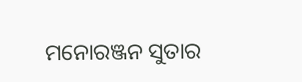ମନୋରଞ୍ଜନ ସୁତାର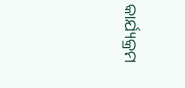କାର୍ଯ୍ୟକ୍ରମ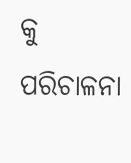କୁ ପରିଚାଳନା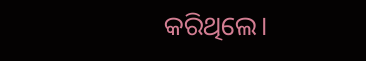କରିଥିଲେ।